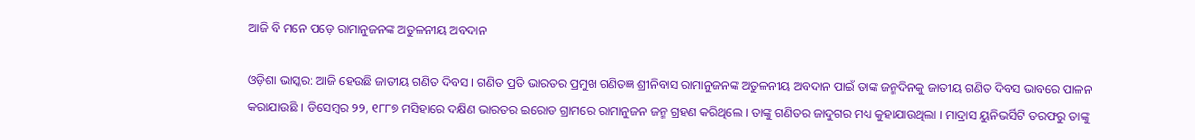ଆଜି ବି ମନେ ପଡ଼େ ରାମାନୁଜନଙ୍କ ଅତୁଳନୀୟ ଅବଦାନ

ଓଡ଼ିଶା ଭାସ୍କର: ଆଜି ହେଉଛି ଜାତୀୟ ଗଣିତ ଦିବସ । ଗଣିତ ପ୍ରତି ଭାରତର ପ୍ରମୁଖ ଗଣିତଜ୍ଞ ଶ୍ରୀନିବାସ ରାମାନୁଜନଙ୍କ ଅତୁଳନୀୟ ଅବଦାନ ପାଇଁ ତାଙ୍କ ଜନ୍ମଦିନକୁ ଜାତୀୟ ଗଣିତ ଦିବସ ଭାବରେ ପାଳନ କରାଯାଉଛି । ଡିସେମ୍ବର ୨୨, ୧୮୮୭ ମସିହାରେ ଦକ୍ଷିଣ ଭାରତର ଇରୋଡ ଗ୍ରାମରେ ରାମାନୁଜନ ଜନ୍ମ ଗ୍ରହଣ କରିଥିଲେ । ତାଙ୍କୁ ଗଣିତର ଜାଦୁଗର ମଧ୍ୟ କୁହାଯାଉଥିଲା । ମାଦ୍ରାସ ୟୁନିଭର୍ସିଟି ତରଫରୁ ତାଙ୍କୁ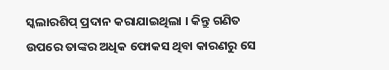ସ୍କଲାରଶିପ୍ ପ୍ରଦାନ କରାଯାଇଥିଲା । କିନ୍ତୁ ଗଣିତ ଉପରେ ତାଙ୍କର ଅଧିକ ଫୋକସ ଥିବା କାରଣରୁ ସେ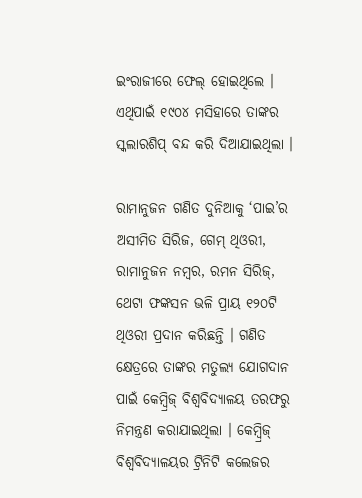ଇଂରାଜୀରେ ଫେଲ୍ ହୋଇଥିଲେ । ଏଥିପାଇଁ ୧୯୦୪ ମସିହାରେ ତାଙ୍କର ସ୍କଲାରଶିପ୍ ବନ୍ଦ କରି ଦିଆଯାଇଥିଲା ।

ରାମାନୁଜନ ଗଣିତ ଦୁନିଆକୁ ‘ପାଇ’ର ଅସୀମିତ ସିରିଜ, ଗେମ୍ ଥିଓରୀ, ରାମାନୁଜନ ନମ୍ବର, ରମନ ସିରିଜ୍‌, ଥେଟା ଫଙ୍କସନ ଭଳି ପ୍ରାୟ ୧୨୦ଟି ଥିଓରୀ ପ୍ରଦାନ କରିଛନ୍ତି । ଗଣିତ କ୍ଷେତ୍ରରେ ତାଙ୍କର ମତୁଲ୍ୟ ଯୋଗଦାନ ପାଇଁ କେମ୍ବ୍ରିଜ୍ ବିଶ୍ୱବିଦ୍ୟାଳୟ ତରଫରୁ ନିମନ୍ତ୍ରଣ କରାଯାଇଥିଲା । କେମ୍ବ୍ରିଜ୍ ବିଶ୍ୱବିଦ୍ୟାଳୟର ଟ୍ରିନିଟି କଲେଜର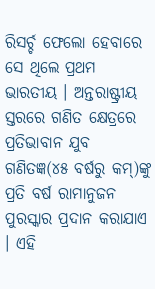ରିସର୍ଚ୍ଚ ଫେଲୋ ହେବାରେ ସେ ଥିଲେ ପ୍ରଥମ ଭାରତୀୟ । ଅନ୍ତରାଷ୍ଟ୍ରୀୟ ସ୍ତରରେ ଗଣିତ କ୍ଷେତ୍ରରେ ପ୍ରତିଭାବାନ ଯୁବ ଗଣିତଜ୍ଞ(୪୫ ବର୍ଷରୁ କମ୍‌)ଙ୍କୁ ପ୍ରତି ବର୍ଷ ରାମାନୁଜନ ପୁରସ୍କାର ପ୍ରଦାନ କରାଯାଏ । ଏହି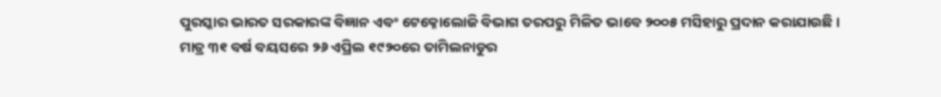ପୁରସ୍କାର ଭାରତ ସରକାରଙ୍କ ବିଜ୍ଞାନ ଏବଂ ଟେକ୍ନୋଲୋଜି ବିଭାଗ ତରପରୁ ମିଳିତ ଭାବେ ୨୦୦୫ ମସିହାରୁ ପ୍ରଦାନ କରାଯାଉଛି ।
ମାତ୍ର ୩୧ ବର୍ଷ ବୟସରେ ୨୬ ଏପ୍ରିଲ ୧୯୨୦ରେ ତାମିଲନାଡୁର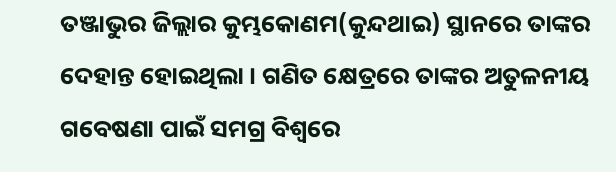ତଞ୍ଜାଭୁର ଜିଲ୍ଲାର କୁମ୍ଭକୋଣମ(କୁନ୍ଦଥାଇ) ସ୍ଥାନରେ ତାଙ୍କର ଦେହାନ୍ତ ହୋଇଥିଲା । ଗଣିତ କ୍ଷେତ୍ରରେ ତାଙ୍କର ଅତୁଳନୀୟ ଗବେଷଣା ପାଇଁ ସମଗ୍ର ବିଶ୍ୱରେ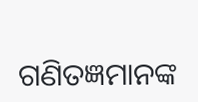ଗଣିତଜ୍ଞମାନଙ୍କ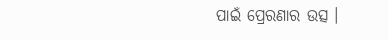ପାଇଁ ପ୍ରେରଣାର ଉତ୍ସ ।